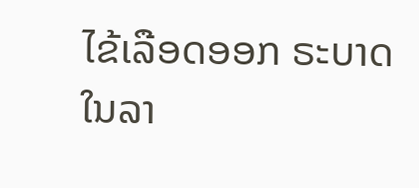ໄຂ້ເລືອດອອກ ຣະບາດໃນລາ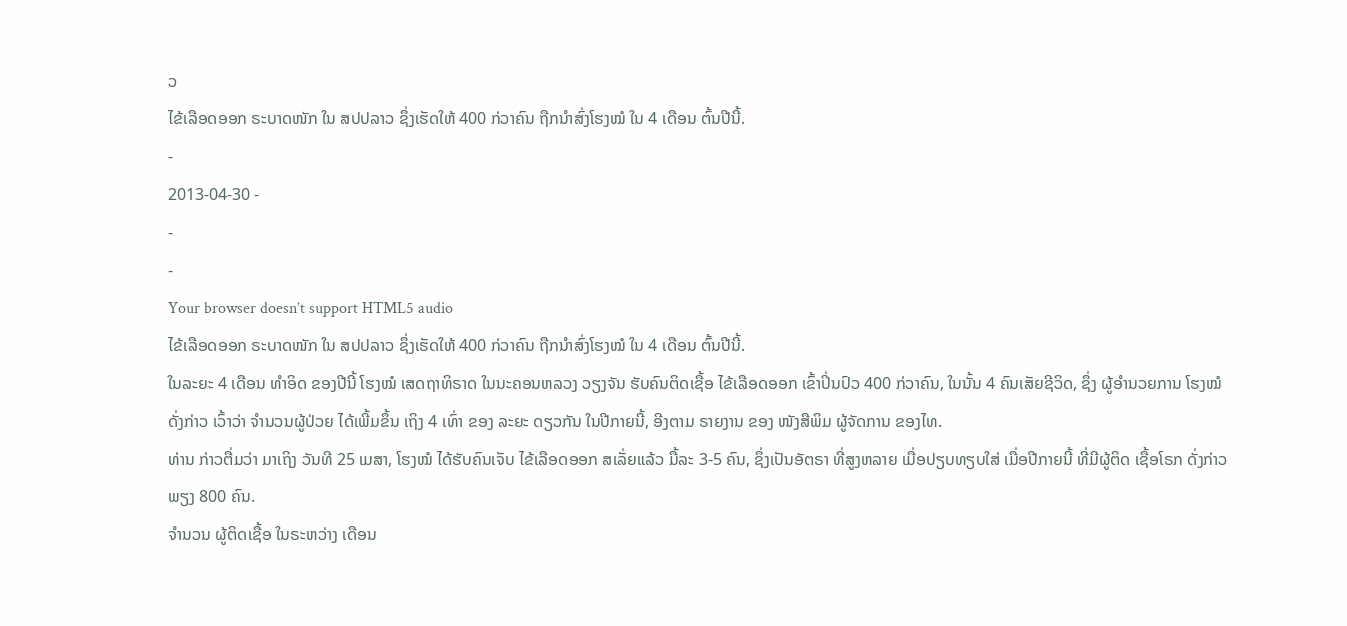ວ
ໄຂ້ເລືອດອອກ ຣະບາດໜັກ ໃນ ສປປລາວ ຊຶ່ງເຮັດໃຫ້ 400 ກ່ວາຄົນ ຖືກນຳສົ່ງໂຮງໝໍ ໃນ 4 ເດືອນ ຕົ້ນປີນີ້.
-
2013-04-30 -
-
-
Your browser doesn’t support HTML5 audio
ໄຂ້ເລືອດອອກ ຣະບາດໜັກ ໃນ ສປປລາວ ຊຶ່ງເຮັດໃຫ້ 400 ກ່ວາຄົນ ຖືກນຳສົ່ງໂຮງໝໍ ໃນ 4 ເດືອນ ຕົ້ນປີນີ້.
ໃນລະຍະ 4 ເດືອນ ທຳອິດ ຂອງປີນີ້ ໂຮງໝໍ ເສດຖາທິຣາດ ໃນນະຄອນຫລວງ ວຽງຈັນ ຮັບຄົນຕິດເຊື້ອ ໄຂ້ເລືອດອອກ ເຂົ້າປິ່ນປົວ 400 ກ່ວາຄົນ, ໃນນັ້ນ 4 ຄົນເສັຍຊີວິດ, ຊຶ່ງ ຜູ້ອຳນວຍການ ໂຮງໝໍ ດັ່ງກ່າວ ເວົ້າວ່າ ຈຳນວນຜູ້ປ່ວຍ ໄດ້ເພີ້ມຂຶ້ນ ເຖິງ 4 ເທົ່າ ຂອງ ລະຍະ ດຽວກັນ ໃນປີກາຍນີ້, ອີງຕາມ ຣາຍງານ ຂອງ ໜັງສືພິມ ຜູ້ຈັດການ ຂອງໄທ.
ທ່ານ ກ່າວຕື່ມວ່າ ມາເຖິງ ວັນທີ 25 ເມສາ, ໂຮງໝໍ ໄດ້ຮັບຄົນເຈັບ ໄຂ້ເລືອດອອກ ສເລັ່ຍແລ້ວ ມື້ລະ 3-5 ຄົນ, ຊຶ່ງເປັນອັຕຣາ ທີ່ສູງຫລາຍ ເມື່ອປຽບທຽບໃສ່ ເມື່ອປີກາຍນີ້ ທີ່ມີຜູ້ຕິດ ເຊື້ອໂຣກ ດັ່ງກ່າວ ພຽງ 800 ຄົນ.
ຈຳນວນ ຜູ້ຕິດເຊື້ອ ໃນຣະຫວ່າງ ເດືອນ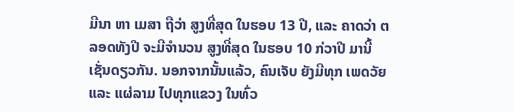ມີນາ ຫາ ເມສາ ຖືວ່າ ສູງທີ່ສຸດ ໃນຮອບ 13 ປີ, ແລະ ຄາດວ່າ ຕລອດທັງປີ ຈະມີຈຳນວນ ສູງທີ່ສຸດ ໃນຮອບ 10 ກ່ວາປີ ມານີ້ ເຊັ່ນດຽວກັນ. ນອກຈາກນັ້ນແລ້ວ, ຄົນເຈັບ ຍັງມີທຸກ ເພດວັຍ ແລະ ແຜ່ລາມ ໄປທຸກແຂວງ ໃນທົ່ວ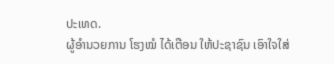ປະເທດ.
ຜູ້ອຳນວຍການ ໂຮງໝໍ ໄດ້ເຕືອນ ໃຫ້ປະຊາຊົນ ເອົາໃຈໃສ່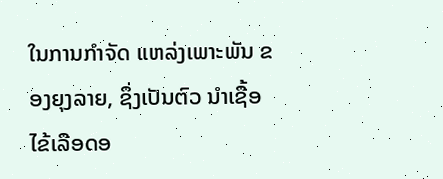ໃນການກຳຈັດ ແຫລ່ງເພາະພັນ ຂອງຍຸງລາຍ, ຊຶ່ງເປັນຕົວ ນຳເຊື້ອ ໄຂ້ເລືອດອ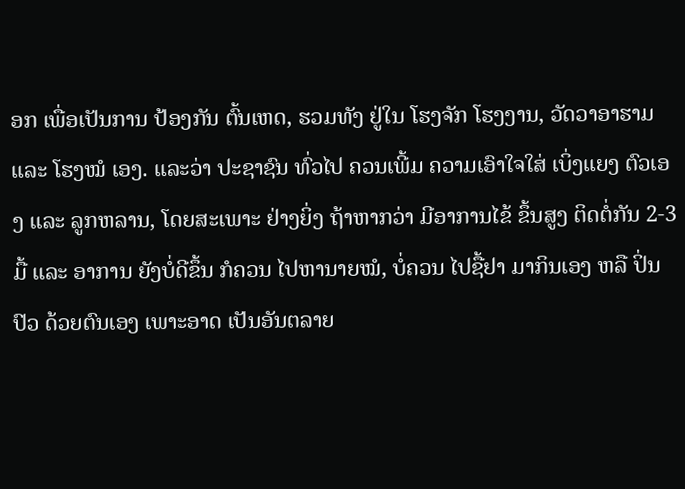ອກ ເພື່ອເປັນການ ປ້ອງກັນ ຕົ້ນເຫດ, ຮວມທັງ ຢູ່ໃນ ໂຮງຈັກ ໂຮງງານ, ວັດວາອາຮາມ ແລະ ໂຮງໝໍ ເອງ. ແລະວ່າ ປະຊາຊົນ ທົ່ວໄປ ຄວນເພີ້ມ ຄວາມເອົາໃຈໃສ່ ເບິ່ງແຍງ ຕົວເອງ ແລະ ລູກຫລານ, ໂດຍສະເພາະ ຢ່າງຍິ່ງ ຖ້າຫາກວ່າ ມີອາການໄຂ້ ຂຶ້ນສູງ ຕິດຕໍ່ກັນ 2-3 ມື້ ແລະ ອາການ ຍັງບໍ່ດີຂຶ້ນ ກໍຄວນ ໄປຫານາຍໝໍ, ບໍ່ຄວນ ໄປຊື້ຢາ ມາກິນເອງ ຫລື ປິ່ນປົວ ດ້ວຍຕົນເອງ ເພາະອາດ ເປັນອັນຕລາຍ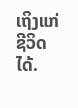ເຖິງແກ່ ຊີວິດໄດ້.